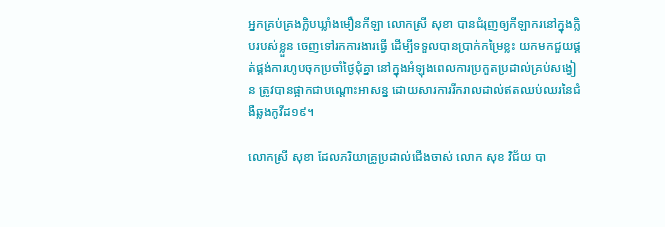អ្នកគ្រប់គ្រងក្លិបឃ្លាំងមឿនកីឡា លោកស្រី សុខា បានជំរុញឲ្យកីឡាករនៅក្នុងក្លិបរបស់ខ្លួន ចេញទៅរកការងារធ្វើ ដើម្បីទទួលបានប្រាក់កម្រៃខ្លះ យកមកជួយផ្គត់ផ្គង់ការហូបចុកប្រចាំថ្ងៃជុំគ្នា នៅក្នុងអំឡុងពេលការប្រកួតប្រដាល់គ្រប់សង្វៀន ត្រូវបានផ្អាកជាបណ្តោះអាសន្ន ដោយសារការរីករាលដាល់ឥតឈប់ឈរនៃជំងឺឆ្លងកូវីដ១៩។

លោកស្រី សុខា ដែលភរិយាគ្រូប្រដាល់ជើងចាស់ លោក សុខ វិជ័យ បា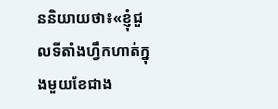ននិយាយថា៖«ខ្ញុំជួលទីតាំងហ្វឹកហាត់ក្នុងមួយខែជាង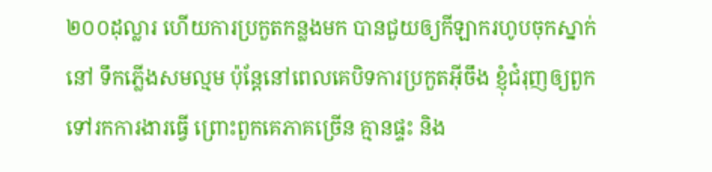២០០ដុល្លារ ហើយការប្រកួតកន្លងមក បានជួយឲ្យកីឡាករហូបចុកស្នាក់នៅ ទឹកភ្លើងសមល្មម ប៉ុន្តែនៅពេលគេបិទការប្រកួតអ៊ីចឹង ខ្ញុំជំរុញឲ្យពួក ទៅរកការងារធ្វើ ព្រោះពួកគេភាគច្រើន គ្មានផ្ទះ និង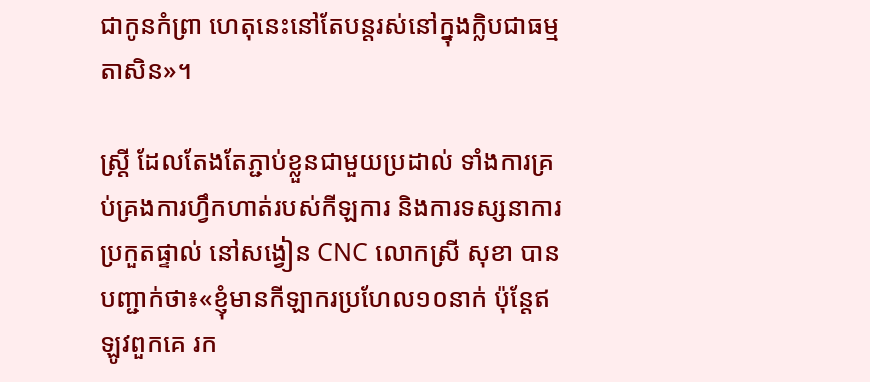ជាកូនកំព្រា ហេតុនេះនៅតែបន្តរស់នៅក្នុងក្លិបជាធម្មតាសិន»។

ស្រ្តី ដែលតែងតែភ្ជាប់ខ្លួនជាមួយប្រដាល់ ទាំងការគ្រប់គ្រងការហ្វឹកហាត់របស់កីឡការ និងការទស្សនាការប្រកួតផ្ទាល់ នៅសង្វៀន CNC លោកស្រី សុខា បានបញ្ជាក់ថា៖«ខ្ញុំមានកីឡាករប្រហែល១០នាក់ ប៉ុន្តែឥឡូវពួកគេ រក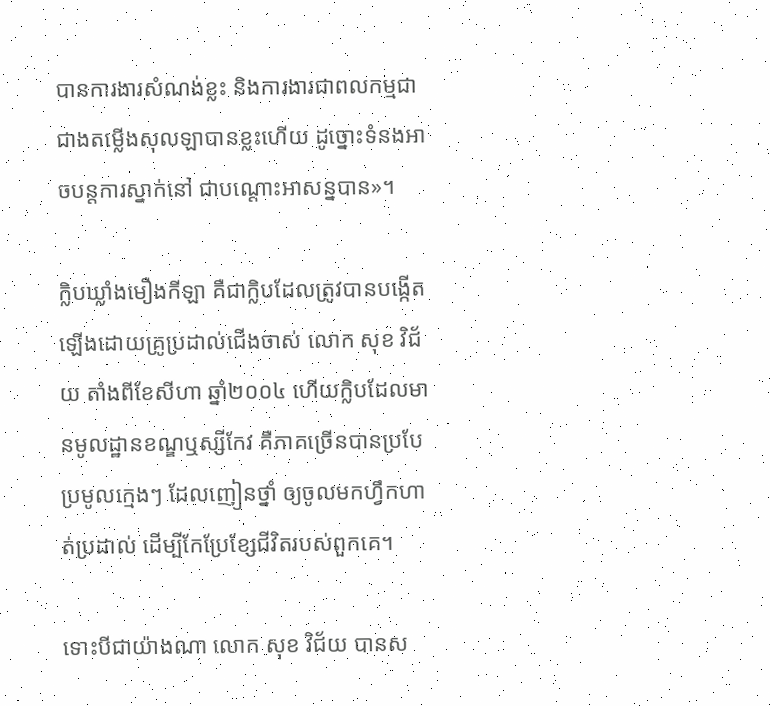បានការងារសំណង់ខ្លះ និងការងារជាពលកម្មជាជាងតម្លើងសុលឡាបានខ្លះហើយ ដូច្នោះទំនងអាចបន្តការស្នាក់នៅ ជាបណ្តោះអាសន្នបាន»។

ក្លិបឃ្លាំងមឿងកីឡា គឺជាក្លិបដែលត្រូវបានបង្កើតឡើងដោយគ្រូប្រដាល់ជើងចាស់ លោក សុខ វិជ័យ តាំងពីខែសីហា ឆ្នាំ២០០៤ ហើយក្លិបដែលមានមូលដ្ឋានខណ្ឌឬស្សីកែវ គឺភាគច្រើនបានប្របែប្រមូលក្មេងៗ ដែលញៀនថ្នាំ ឲ្យចូលមកហ្វឹកហាត់ប្រដាល់ ដើម្បីកែប្រែខ្សែជីវិតរបស់ពួកគេ។

ទោះបីជាយ៉ាងណា លោក សុខ វិជ័យ បានស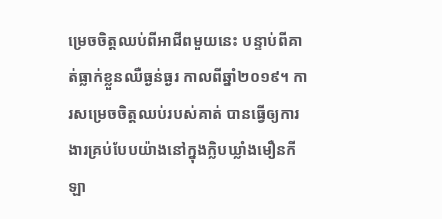ម្រេចចិត្តឈប់ពីអាជីពមួយនេះ បន្ទាប់ពីគាត់ធ្លាក់ខ្លួនឈឺធ្ងន់ធ្ងរ កាលពីឆ្នាំ២០១៩។ ការសម្រេចចិត្តឈប់របស់គាត់ បានធ្វើឲ្យការងារគ្រប់បែបយ៉ាងនៅក្នុងក្លិបឃ្លាំងមឿនកីឡា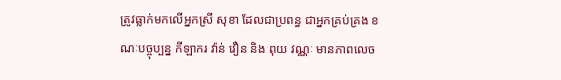ត្រូវធ្លាក់មកលើអ្នកស្រី សុខា ដែលជាប្រពន្ធ ជាអ្នកគ្រប់គ្រង ខណៈបច្ចុប្បន្ន កីឡាករ វ៉ាន់ វឿន និង ពុយ វណ្ណៈ មានភាពលេច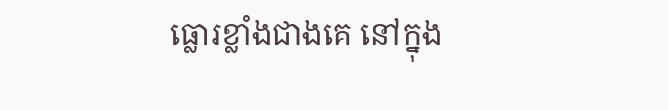ធ្លោរខ្លាំងជាងគេ នៅក្នុង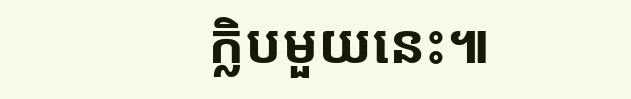ក្លិបមួយនេះ៕